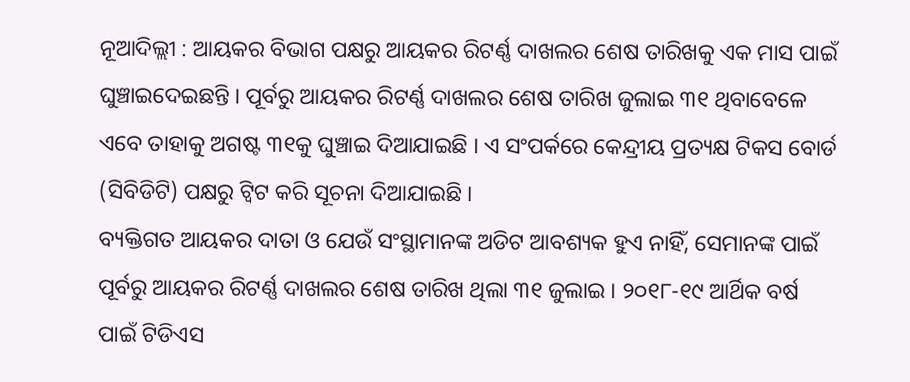ନୂଆଦିଲ୍ଲୀ : ଆୟକର ବିଭାଗ ପକ୍ଷରୁ ଆୟକର ରିଟର୍ଣ୍ଣ ଦାଖଲର ଶେଷ ତାରିଖକୁ ଏକ ମାସ ପାଇଁ ଘୁଞ୍ଚାଇଦେଇଛନ୍ତି । ପୂର୍ବରୁ ଆୟକର ରିଟର୍ଣ୍ଣ ଦାଖଲର ଶେଷ ତାରିଖ ଜୁଲାଇ ୩୧ ଥିବାବେଳେ ଏବେ ତାହାକୁ ଅଗଷ୍ଟ ୩୧କୁ ଘୁଞ୍ଚାଇ ଦିଆଯାଇଛି । ଏ ସଂପର୍କରେ କେନ୍ଦ୍ରୀୟ ପ୍ରତ୍ୟକ୍ଷ ଟିକସ ବୋର୍ଡ (ସିବିଡିଟି) ପକ୍ଷରୁ ଟ୍ଵିଟ କରି ସୂଚନା ଦିଆଯାଇଛି ।
ବ୍ୟକ୍ତିଗତ ଆୟକର ଦାତା ଓ ଯେଉଁ ସଂସ୍ଥାମାନଙ୍କ ଅଡିଟ ଆବଶ୍ୟକ ହୁଏ ନାହିଁ, ସେମାନଙ୍କ ପାଇଁ ପୂର୍ବରୁ ଆୟକର ରିଟର୍ଣ୍ଣ ଦାଖଲର ଶେଷ ତାରିଖ ଥିଲା ୩୧ ଜୁଲାଇ । ୨୦୧୮-୧୯ ଆର୍ଥିକ ବର୍ଷ ପାଇଁ ଟିଡିଏସ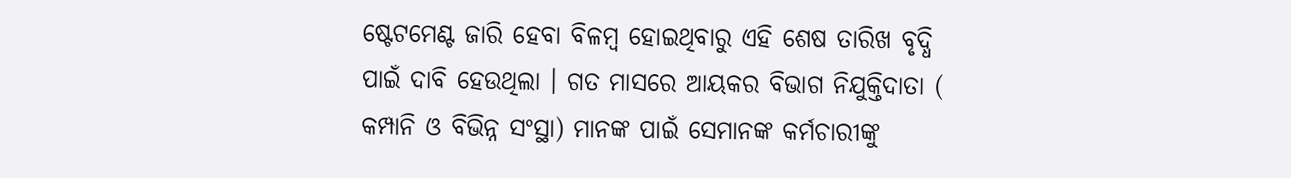ଷ୍ଟେଟମେଣ୍ଟ ଜାରି ହେବା ବିଳମ୍ବ ହୋଇଥିବାରୁ ଏହି ଶେଷ ତାରିଖ ବୃଦ୍ଧି ପାଇଁ ଦାବି ହେଉଥିଲା । ଗତ ମାସରେ ଆୟକର ବିଭାଗ ନିଯୁକ୍ତିଦାତା ( କମ୍ପାନି ଓ ବିଭିନ୍ନ ସଂସ୍ଥା) ମାନଙ୍କ ପାଇଁ ସେମାନଙ୍କ କର୍ମଚାରୀଙ୍କୁ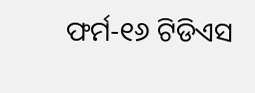ଫର୍ମ-୧୬ ଟିଡିଏସ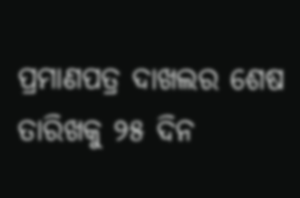ପ୍ରମାଣପତ୍ର ଦାଖଲର ଶେଷ ତାରିଖକୁ ୨୫ ଦିନ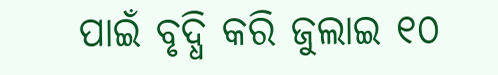ପାଇଁ ବୃଦ୍ଧି କରି ଜୁଲାଇ ୧୦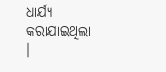ଧାର୍ଯ୍ୟ କରାଯାଇଥିଲା ।